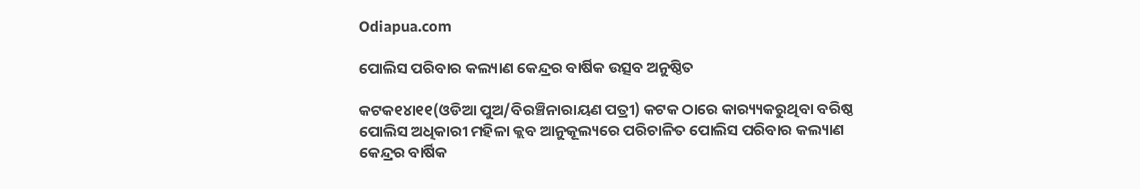Odiapua.com

ପୋଲିସ ପରିବାର କଲ୍ୟାଣ କେନ୍ଦ୍ରର ବାର୍ଷିକ ଉତ୍ସବ ଅନୁଷ୍ଠିତ

କଟକ୧୪ା୧୧(ଓଡିଆ ପୁଅ/ବିରଞ୍ଚିନାରାୟଣ ପତ୍ରୀ) କଟକ ଠାରେ କାର‌୍ୟ୍ୟକରୁଥିବା ବରିଷ୍ଠ ପୋଲିସ ଅଧିକାରୀ ମହିଳା କ୍ଲବ ଆନୁକୂଲ୍ୟରେ ପରିଚାଳିତ ପୋଲିସ ପରିବାର କଲ୍ୟାଣ କେନ୍ଦ୍ରର ବାର୍ଷିକ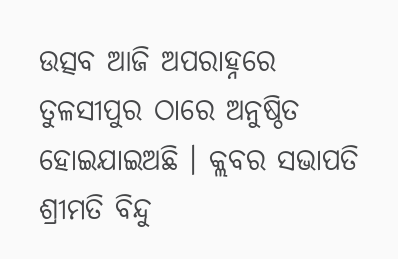ଉତ୍ସବ ଆଜି ଅପରାହ୍ନରେ ତୁଳସୀପୁର ଠାରେ ଅନୁଷ୍ଠିତ ହୋଇଯାଇଅଛି । କ୍ଲବର ସଭାପତି ଶ୍ରୀମତି ବିନ୍ଦୁ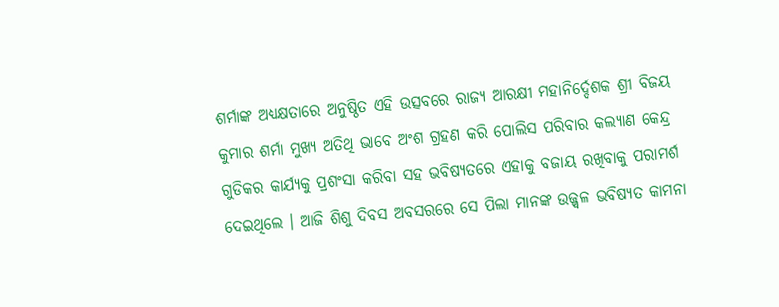ଶର୍ମାଙ୍କ ଅଧ୍ୟକ୍ଷତାରେ ଅନୁଷ୍ଠିତ ଏହି ଉତ୍ସବରେ ରାଜ୍ୟ ଆରକ୍ଷୀ ମହାନିର୍ଦ୍ଦେଶକ ଶ୍ରୀ ବିଜୟ କୁମାର ଶର୍ମା ମୁଖ୍ୟ ଅତିଥି ଭାବେ ଅଂଶ ଗ୍ରହଣ କରି ପୋଲିସ ପରିବାର କଲ୍ୟାଣ କେନ୍ଦ୍ର ଗୁଡିକର କାର୍ଯ୍ୟକୁ ପ୍ରଶଂସା କରିବା ସହ ଭବିଷ୍ୟତରେ ଏହାକୁ ବଜାୟ ରଖିବାକୁ ପରାମର୍ଶ ଦେଇଥିଲେ । ଆଜି ଶିଶୁ ଦିବସ ଅବସରରେ ସେ ପିଲା ମାନଙ୍କ ଉଜ୍ଜ୍ୱଳ ଭବିଷ୍ୟତ କାମନା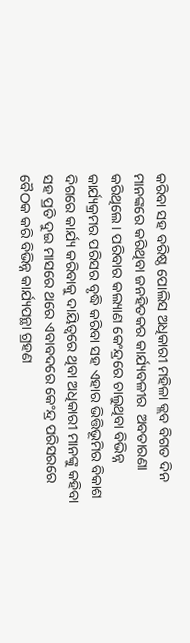କରିବା ସହ ବରିଷ୍ଠ ପୋଲିସ ଅଧିକାରୀ ମହିଳା କ୍ଲବ ବିଗତ ଦିନ ମାନଙ୍କରେ କରିଥିବା ଜନହିତକର କାର୍ଯ୍ୟବଳୀର  ଅବତାରଣା କରିଥିଲେ । ପରିବାର କଲ୍ୟାଣ କେଂନ୍ଦ୍ରରେ ଚାଲୁଥିବା ବିଭିନ୍ନ କାର୍ଯ୍ୟକ୍ରମର ପରିସର ବୃଦ୍ଧି କରିବା ସହ ଏହାର ଭିତ୍ତିଭୂମିର ବିକାଶ ଦିଗରେ କାର୍ଯ୍ୟ କରିବାକୁ ଦାୟିତ୍ୱରେ ଥିବା ଅଧିକାରୀ ମାନଙ୍କୁ କହିବା ସହ ପ୍ରତି ଦୁଇ ମାସରେ ଥରେ ଏବାବଦରେ କେଂନ୍ଦ୍ର ପରିସରରେ ବୈଠକ କରି ବିଭିନ୍ନ କାର୍ଯ୍ୟପନ୍ଥା ଗ୍ରହଣ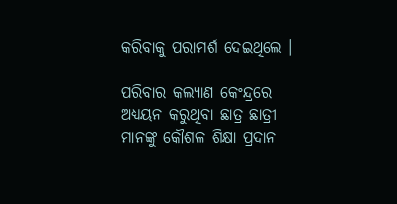କରିବାକୁ ପରାମର୍ଶ ଦେଇଥିଲେ ।

ପରିବାର କଲ୍ୟାଣ କେଂନ୍ଦ୍ରରେ ଅଧ୍ୟୟନ କରୁଥିବା ଛାତ୍ର ଛାତ୍ରୀ ମାନଙ୍କୁ କୌଶଳ ଶିକ୍ଷା ପ୍ରଦାନ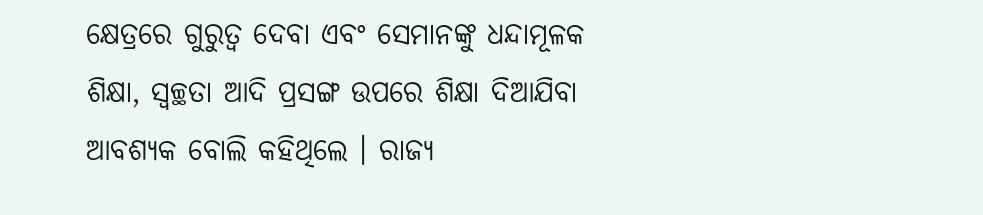କ୍ଷେତ୍ରରେ ଗୁରୁତ୍ୱ ଦେବା ଏବଂ ସେମାନଙ୍କୁ ଧନ୍ଦାମୂଳକ ଶିକ୍ଷା, ସ୍ୱଚ୍ଛତା ଆଦି ପ୍ରସଙ୍ଗ ଉପରେ ଶିକ୍ଷା ଦିଆଯିବା ଆବଶ୍ୟକ ବୋଲି କହିଥିଲେ । ରାଜ୍ୟ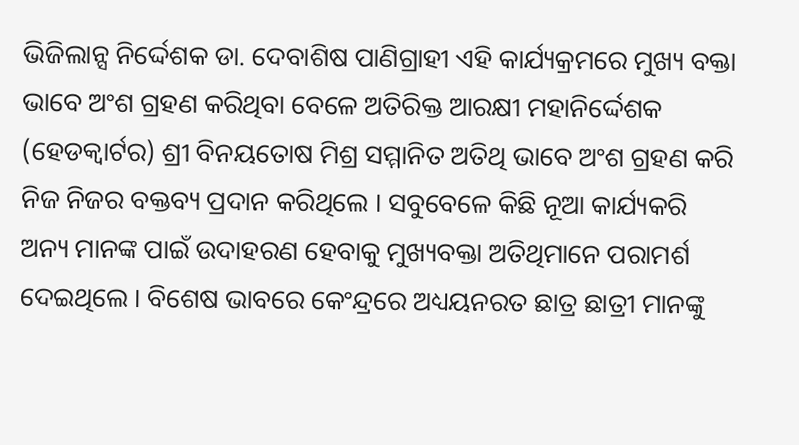ଭିଜିଲାନ୍ସ ନିର୍ଦ୍ଦେଶକ ଡା. ଦେବାଶିଷ ପାଣିଗ୍ରାହୀ ଏହି କାର୍ଯ୍ୟକ୍ରମରେ ମୁଖ୍ୟ ବକ୍ତା ଭାବେ ଅଂଶ ଗ୍ରହଣ କରିଥିବା ବେଳେ ଅତିରିକ୍ତ ଆରକ୍ଷୀ ମହାନିର୍ଦ୍ଦେଶକ (ହେଡକ୍ୱାର୍ଟର) ଶ୍ରୀ ବିନୟତୋଷ ମିଶ୍ର ସମ୍ମାନିତ ଅତିଥି ଭାବେ ଅଂଶ ଗ୍ରହଣ କରି ନିଜ ନିଜର ବକ୍ତବ୍ୟ ପ୍ରଦାନ କରିଥିଲେ । ସବୁବେଳେ କିଛି ନୂଆ କାର୍ଯ୍ୟକରି ଅନ୍ୟ ମାନଙ୍କ ପାଇଁ ଉଦାହରଣ ହେବାକୁ ମୁଖ୍ୟବକ୍ତା ଅତିଥିମାନେ ପରାମର୍ଶ ଦେଇଥିଲେ । ବିଶେଷ ଭାବରେ କେଂନ୍ଦ୍ରରେ ଅଧ୍ୟୟନରତ ଛାତ୍ର ଛାତ୍ରୀ ମାନଙ୍କୁ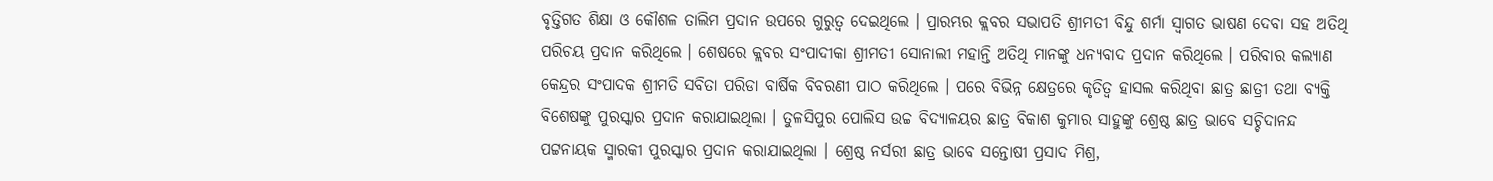ବୃତ୍ତିଗତ ଶିକ୍ଷା ଓ କୌଶଳ ତାଲିମ ପ୍ରଦାନ ଉପରେ ଗୁରୁତ୍ୱ ଦେଇଥିଲେ । ପ୍ରାରମ୍ଭର କ୍ଲବର ସଭାପତି ଶ୍ରୀମତୀ ବିନ୍ଦୁ ଶର୍ମା ସ୍ୱାଗତ ଭାଷଣ ଦେବା ସହ ଅତିଥି ପରିଚୟ ପ୍ରଦାନ କରିଥିଲେ । ଶେଷରେ କ୍ଲବର ସଂପାଦୀକା ଶ୍ରୀମତୀ ସୋନାଲୀ ମହାନ୍ତି ଅତିଥି ମାନଙ୍କୁ ଧନ୍ୟବାଦ ପ୍ରଦାନ କରିଥିଲେ । ପରିବାର କଲ୍ୟାଣ କେନ୍ଦ୍ରର ସଂପାଦକ ଶ୍ରୀମତି ସବିତା ପରିଡା ବାର୍ଷିକ ବିବରଣୀ ପାଠ କରିଥିଲେ । ପରେ ବିଭିନ୍ନ କ୍ଷେତ୍ରରେ କୃତିତ୍ୱ ହାସଲ କରିଥିବା ଛାତ୍ର ଛାତ୍ରୀ ତଥା ବ୍ୟକ୍ତି ବିଶେଷଙ୍କୁ ପୁରସ୍କାର ପ୍ରଦାନ କରାଯାଇଥିଲା । ତୁଳସିପୁର ପୋଲିସ ଉଚ୍ଚ ବିଦ୍ୟାଳୟର ଛାତ୍ର ବିକାଶ କୁମାର ସାହୁଙ୍କୁ ଶ୍ରେଷ୍ଠ ଛାତ୍ର ଭାବେ ସଚ୍ଚିଦାନନ୍ଦ ପଟ୍ଟନାୟକ ସ୍ମାରକୀ ପୁରସ୍କାର ପ୍ରଦାନ କରାଯାଇଥିଲା । ଶ୍ରେଷ୍ଠ ନର୍ସରୀ ଛାତ୍ର ଭାବେ ସନ୍ତୋଷୀ ପ୍ରସାଦ ମିଶ୍ର,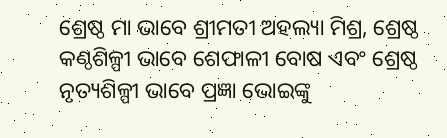ଶ୍ରେଷ୍ଠ ମା ଭାବେ ଶ୍ରୀମତୀ ଅହଲ୍ୟା ମିଶ୍ର, ଶ୍ରେଷ୍ଠ କଣ୍ଠଶିଳ୍ପୀ ଭାବେ ଶେଫାଳୀ ବୋଷ ଏବଂ ଶ୍ରେଷ୍ଠ ନୃତ୍ୟଶିଳ୍ପୀ ଭାବେ ପ୍ରଜ୍ଞା ଭୋଇଙ୍କୁ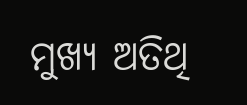ମୁଖ୍ୟ ଅତିଥି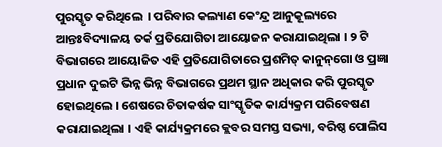ପୁରସ୍କୃତ କରିଥିଲେ  । ପରିବାର କଲ୍ୟାଣ କେଂନ୍ଦ୍ର ଆନୁକୂଲ୍ୟରେ ଆନ୍ତଃବିଦ୍ୟାଳୟ ତର୍କ ପ୍ରତିଯୋଗିତା ଆୟୋଜନ କରାଯାଇଥିଲା । ୨ ଟି ବିଭାଗରେ ଆୟୋଜିତ ଏହି ପ୍ରତିଯୋଗିତାରେ ପ୍ରଶମିତ୍ କାନୁନ୍‌ଗୋ ଓ ପ୍ରଜ୍ଞା ପ୍ରଧାନ ଦୁଇଟି ଭିନ୍ନ ଭିନ୍ନ ବିଭାଗରେ ପ୍ରଥମ ସ୍ଥାନ ଅଧିକାର କରି ପୁରସ୍କୃତ ହୋଇଥିଲେ । ଶେଷରେ ଚିତାକର୍ଷକ ସାଂସ୍କୃତିକ କାର୍ଯ୍ୟକ୍ରମ ପରିବେଷଣ କରାଯାଇଥିଲା । ଏହି କାର୍ଯ୍ୟକ୍ରମରେ କ୍ଲବର ସମସ୍ତ ସଭ୍ୟା, ବରିଷ୍ଠ ପୋଲିସ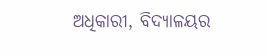ଅଧିକାରୀ, ବିଦ୍ୟାଳୟର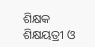ଶିକ୍ଷକ ଶିକ୍ଷୟତ୍ରୀ ଓ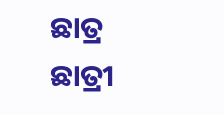ଛାତ୍ର ଛାତ୍ରୀ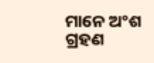ମାନେ ଅଂଶ ଗ୍ରହଣ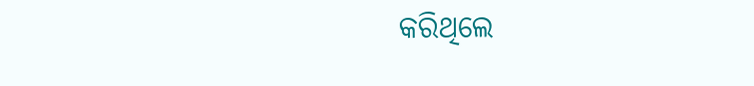କରିଥିଲେ